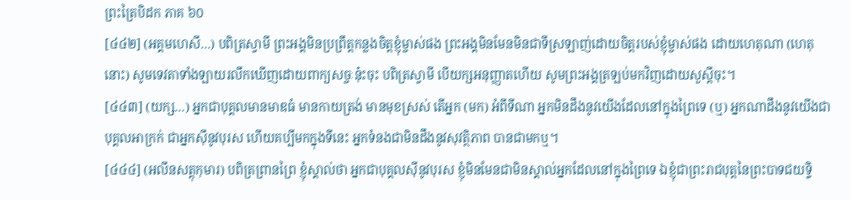ព្រះត្រៃបិដក ភាគ ៦០
[៤៤២] (អគ្គមហេសី…) បពិត្រស្វាមី ព្រះអង្គមិនប្រព្រឹត្តកន្លងចិត្តខ្ញុំម្ចាស់ផង ព្រះអង្គមិនមែនមិនជាទីស្រឡាញ់ដោយចិត្តរបស់ខ្ញុំម្ចាស់ផង ដោយហេតុណា (ហេតុនោះ) សូមទេវតាទាំងឡាយរលឹកឃើញដោយពាក្យសច្ចៈនុ៎ះចុះ បពិត្រស្វាមី បើយក្សអនុញ្ញាតហើយ សូមព្រះអង្គត្រឡប់មកវិញដោយសួស្តីចុះ។
[៤៤៣] (យក្ស…) អ្នកជាបុគ្គលមានមាឌធំ មានកាយត្រង់ មានមុខស្រស់ តើអ្នក (មក) អំពីទីណា អ្នកមិនដឹងនូវយើងដែលនៅក្នុងព្រៃទេ (ឬ) អ្នកណាដឹងនូវយើងជាបុគ្គលអាក្រក់ ជាអ្នកស៊ីនូវបុរស ហើយគប្បីមកក្នុងទីនេះ អ្នកទំនងជាមិនដឹងនូវសុវត្ថិភាព បានជាមកឬ។
[៤៤៤] (អលីនសត្តុកុមារ) បពិត្រព្រានព្រៃ ខ្ញុំស្គាល់ថា អ្នកជាបុគ្គលស៊ីនូវបុរស ខ្ញុំមិនមែនជាមិនស្គាល់អ្នកដែលនៅក្នុងព្រៃទេ ឯខ្ញុំជាព្រះរាជបុត្តនៃព្រះបាទជយទ្ទិ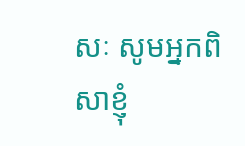សៈ សូមអ្នកពិសាខ្ញុំ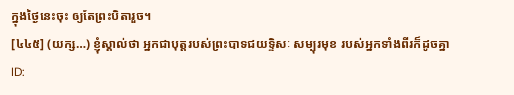ក្នុងថ្ងៃនេះចុះ ឲ្យតែព្រះបិតារួច។
[៤៤៥] (យក្ស…) ខ្ញុំស្គាល់ថា អ្នកជាបុត្តរបស់ព្រះបាទជយទ្ទិសៈ សម្បុរមុខ របស់អ្នកទាំងពីរក៏ដូចគ្នា
ID: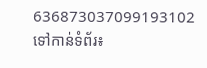636873037099193102
ទៅកាន់ទំព័រ៖